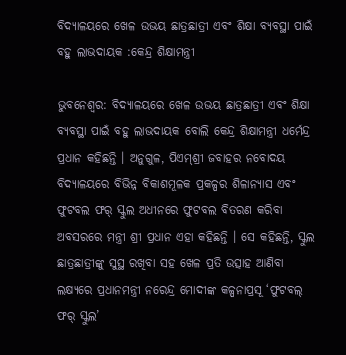ବିଦ୍ୟାଳୟରେ ଖେଳ ଉଭୟ ଛାତ୍ରଛାତ୍ରୀ ଏବଂ ଶିକ୍ଷା ବ୍ୟବସ୍ଥା ପାଇଁ ବହୁ ଲାଭଦାୟକ :କେନ୍ଦ୍ର ଶିକ୍ଷାମନ୍ତ୍ରୀ

ଭୁବନେଶ୍ୱର: ବିଦ୍ୟାଳୟରେ ଖେଳ ଉଭୟ ଛାତ୍ରଛାତ୍ରୀ ଏବଂ ଶିକ୍ଷା ବ୍ୟବସ୍ଥା ପାଇଁ ବହୁ ଲାଭଦାୟକ ବୋଲି କେନ୍ଦ୍ର ଶିକ୍ଷାମନ୍ତ୍ରୀ ଧର୍ମେନ୍ଦ୍ର ପ୍ରଧାନ କହିଛନ୍ତି । ଅନୁଗୁଳ, ପିଏମ୍‍ଶ୍ରୀ ଜବାହର ନବୋଦୟ ବିଦ୍ୟାଳୟରେ ବିଭିନ୍ନ ବିକାଶମୂଳକ ପ୍ରକଳ୍ପର ଶିଳାନ୍ୟାସ ଏବଂ ଫୁଟବଲ ଫର୍‍ ସ୍କୁଲ ଅଧୀନରେ ଫୁଟବଲ ବିତରଣ କରିବା ଅବସରରେ ମନ୍ତ୍ରୀ ଶ୍ରୀ ପ୍ରଧାନ ଏହା କହିଛନ୍ତି । ସେ କହିଛନ୍ତି, ସ୍କୁଲ ଛାତ୍ରଛାତ୍ରୀଙ୍କୁ ସୁସ୍ଥ ରଖିବା ସହ ଖେଳ ପ୍ରତି ଉତ୍ସାହ ଆଣିବା ଲକ୍ଷ୍ୟରେ ପ୍ରଧାନମନ୍ତ୍ରୀ ନରେନ୍ଦ୍ର ମୋଦୀଙ୍କ କଳ୍ପନାପ୍ରସୂ ‘ଫୁଟବଲ୍‍ ଫର୍‍ ସ୍କୁଲ’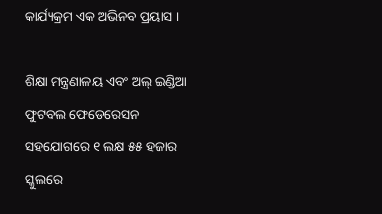କାର୍ଯ୍ୟକ୍ରମ ଏକ ଅଭିନବ ପ୍ରୟାସ ।

ଶିକ୍ଷା ମନ୍ତ୍ରଣାଳୟ ଏବଂ ଅଲ୍‍ ଇଣ୍ଡିଆ ଫୁଟବଲ ଫେଡେରେସନ ସହଯୋଗରେ ୧ ଲକ୍ଷ ୫୫ ହଜାର ସ୍କୁଲରେ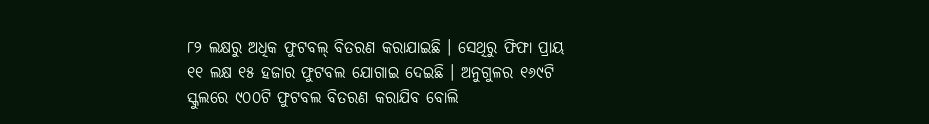୮୨ ଲକ୍ଷରୁ ଅଧିକ ଫୁଟବଲ୍‍ ବିତରଣ କରାଯାଇଛି । ସେଥିରୁ ଫିଫା ପ୍ରାୟ ୧୧ ଲକ୍ଷ ୧୫ ହଜାର ଫୁଟବଲ ଯୋଗାଇ ଦେଇଛି । ଅନୁଗୁଳର ୧୬୯ଟି ସ୍କୁଲରେ ୯୦୦ଟି ଫୁଟବଲ ବିତରଣ କରାଯିବ ବୋଲି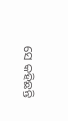ସେ କହିଛନ୍ତି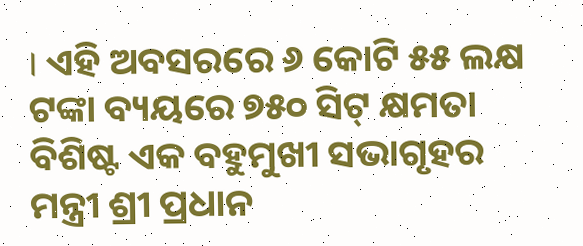। ଏହି ଅବସରରେ ୬ କୋଟି ୫୫ ଲକ୍ଷ ଟଙ୍କା ବ୍ୟୟରେ ୭୫୦ ସିଟ୍‍ କ୍ଷମତା ବିଶିଷ୍ଟ ଏକ ବହୁମୁଖୀ ସଭାଗୃହର ମନ୍ତ୍ରୀ ଶ୍ରୀ ପ୍ରଧାନ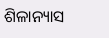ଶିଳାନ୍ୟାସ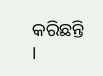କରିଛନ୍ତି ।